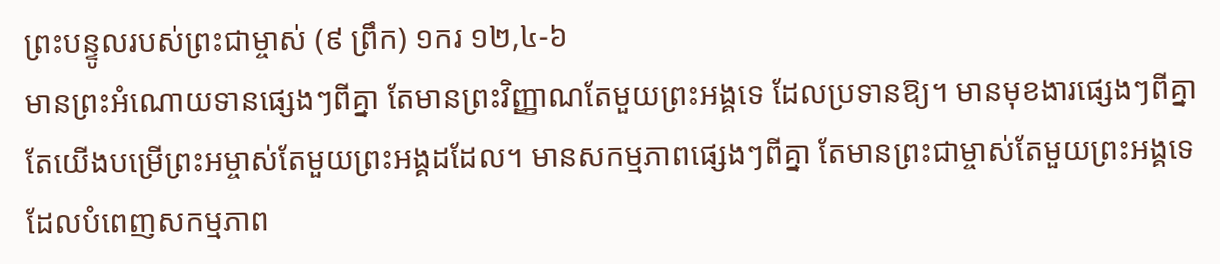ព្រះបន្ទូលរបស់ព្រះជាម្ចាស់ (៩ ព្រឹក) ១ករ ១២,៤-៦
មានព្រះអំណោយទានផ្សេងៗពីគ្នា តែមានព្រះវិញ្ញាណតែមួយព្រះអង្គទេ ដែលប្រទានឱ្យ។ មានមុខងារផ្សេងៗពីគ្នា តែយើងបម្រើព្រះអម្ចាស់តែមួយព្រះអង្គដដែល។ មានសកម្មភាពផ្សេងៗពីគ្នា តែមានព្រះជាម្ចាស់តែមួយព្រះអង្គទេ ដែលបំពេញសកម្មភាព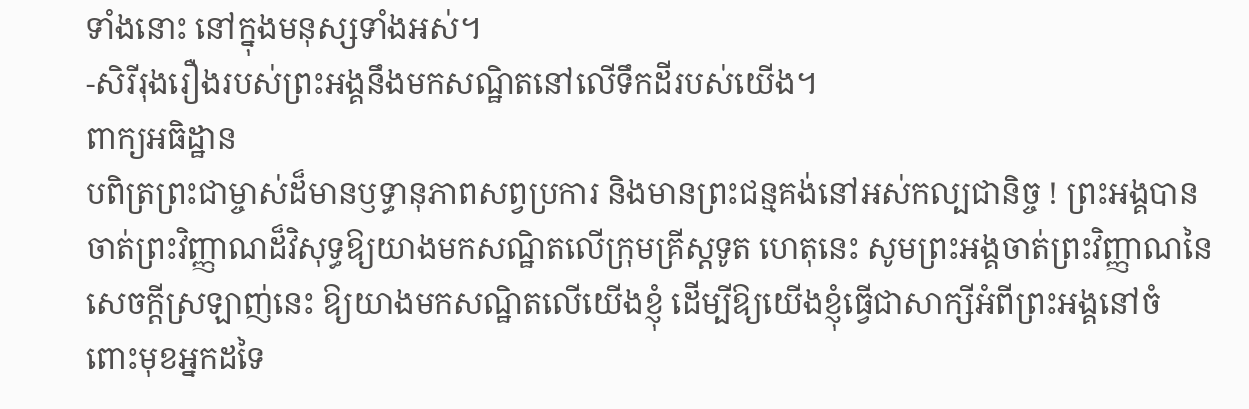ទាំងនោះ នៅក្នុងមនុស្សទាំងអស់។
-សិរីរុងរឿងរបស់ព្រះអង្គនឹងមកសណ្ឋិតនៅលើទឹកដីរបស់យើង។
ពាក្យអធិដ្ឋាន
បពិត្រព្រះជាម្ចាស់ដ៏មានឫទ្ធានុភាពសព្វប្រការ និងមានព្រះជន្មគង់នៅអស់កល្បជានិច្ច ! ព្រះអង្គបានចាត់ព្រះវិញ្ញាណដ៏វិសុទ្ធឱ្យយាងមកសណ្ឋិតលើក្រុមគ្រីស្តទូត ហេតុនេះ សូមព្រះអង្គចាត់ព្រះវិញ្ញាណនៃសេចក្តីស្រឡាញ់នេះ ឱ្យយាងមកសណ្ឋិតលើយើងខ្ញុំ ដើម្បីឱ្យយើងខ្ញុំធ្វើជាសាក្សីអំពីព្រះអង្គនៅចំពោះមុខអ្នកដទៃ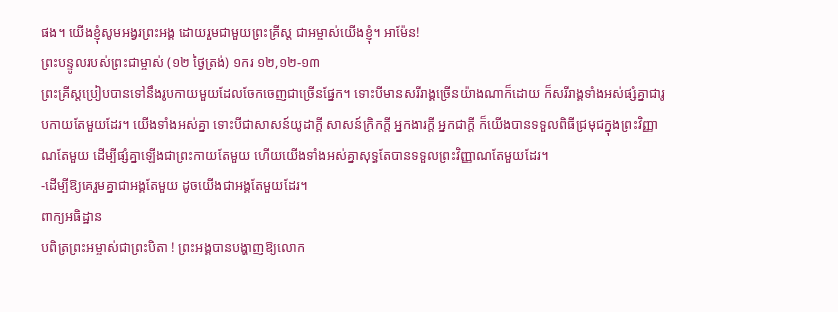ផង។ យើងខ្ញុំសូមអង្វរព្រះអង្គ ដោយរួមជាមួយព្រះគ្រីស្ត ជាអម្ចាស់យើងខ្ញុំ។ អាម៉ែន!
ព្រះបន្ទូលរបស់ព្រះជាម្ចាស់ (១២ ថ្ងៃត្រង់) ១ករ ១២,១២-១៣
ព្រះគ្រីស្តប្រៀបបានទៅនឹងរូបកាយមួយដែលចែកចេញជាច្រើនផ្នែក។ ទោះបីមានសរីរាង្គច្រើនយ៉ាងណាក៏ដោយ ក៏សរីរាង្គទាំងអស់ផ្សំគ្នាជារូបកាយតែមួយដែរ។ យើងទាំងអស់គ្នា ទោះបីជាសាសន៍យូដាក្តី សាសន៍ក្រិកក្តី អ្នកងារក្តី អ្នកជាក្តី ក៏យើងបានទទួលពិធីជ្រមុជក្នុងព្រះវិញ្ញាណតែមួយ ដើម្បីផ្សំគ្នាឡើងជាព្រះកាយតែមួយ ហើយយើងទាំងអស់គ្នាសុទ្ធតែបានទទួលព្រះវិញ្ញាណតែមួយដែរ។
-ដើម្បីឱ្យគេរួមគ្នាជាអង្គតែមួយ ដូចយើងជាអង្គតែមួយដែរ។
ពាក្យអធិដ្ឋាន
បពិត្រព្រះអម្ចាស់ជាព្រះបិតា ! ព្រះអង្គបានបង្ហាញឱ្យលោក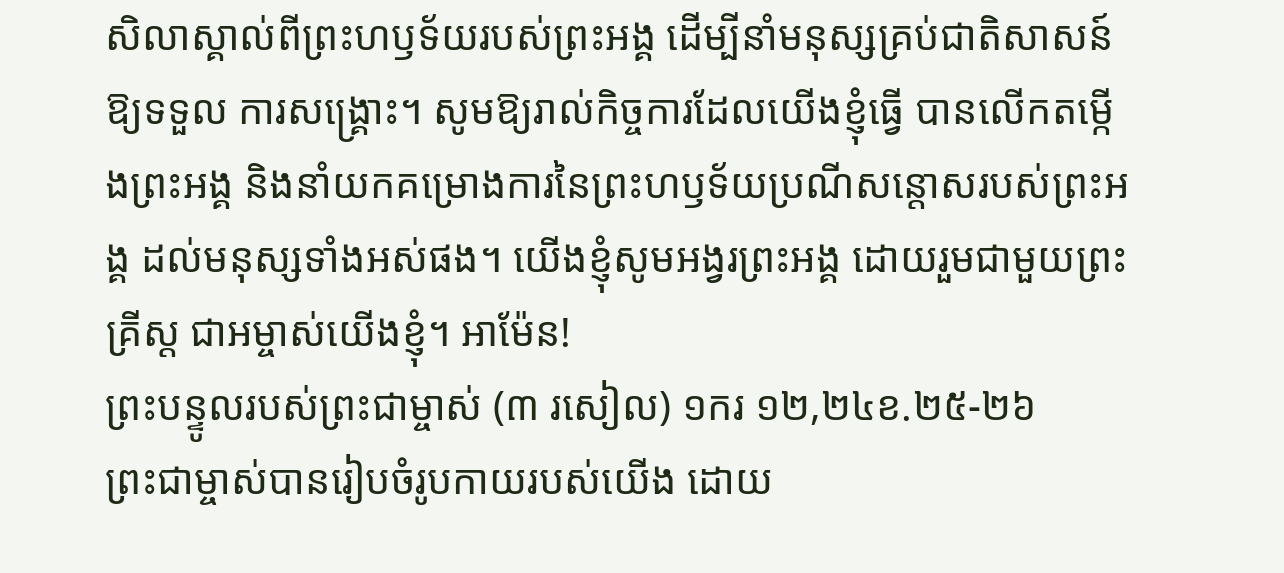សិលាស្គាល់ពីព្រះហឫទ័យរបស់ព្រះអង្គ ដើម្បីនាំមនុស្សគ្រប់ជាតិសាសន៍ឱ្យទទួល ការសង្គ្រោះ។ សូមឱ្យរាល់កិច្ចការដែលយើងខ្ញុំធ្វើ បានលើកតម្កើងព្រះអង្គ និងនាំយកគម្រោងការនៃព្រះហឫទ័យប្រណីសន្តោសរបស់ព្រះអង្គ ដល់មនុស្សទាំងអស់ផង។ យើងខ្ញុំសូមអង្វរព្រះអង្គ ដោយរួមជាមួយព្រះគ្រីស្ត ជាអម្ចាស់យើងខ្ញុំ។ អាម៉ែន!
ព្រះបន្ទូលរបស់ព្រះជាម្ចាស់ (៣ រសៀល) ១ករ ១២,២៤ខ.២៥-២៦
ព្រះជាម្ចាស់បានរៀបចំរូបកាយរបស់យើង ដោយ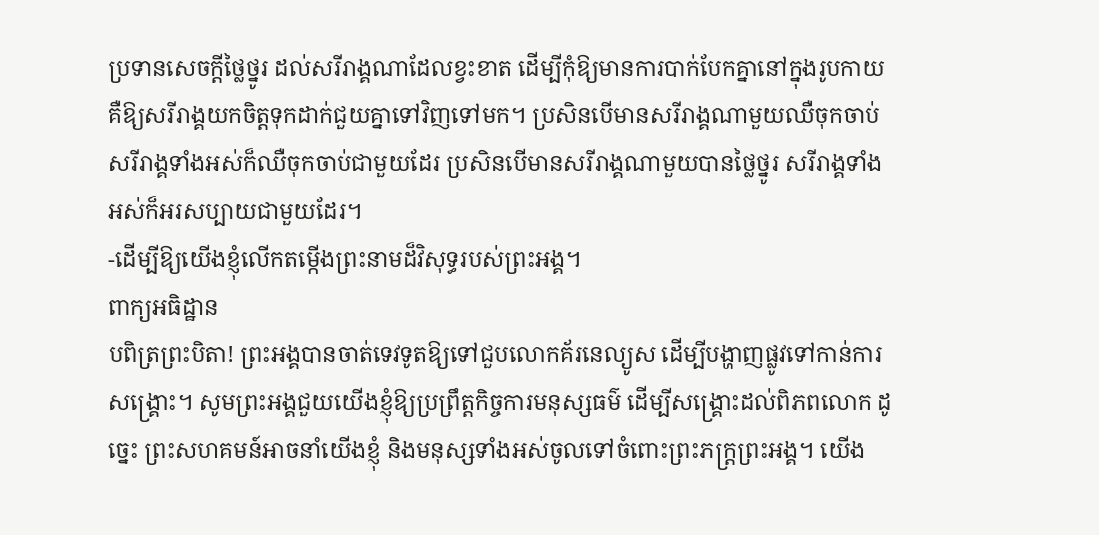ប្រទានសេចក្ដីថ្លៃថ្នូរ ដល់សរីរាង្គណាដែលខ្វះខាត ដើម្បីកុំឱ្យមានការបាក់បែកគ្នានៅក្នុងរូបកាយ គឺឱ្យសរីរាង្គយកចិត្តទុកដាក់ជួយគ្នាទៅវិញទៅមក។ ប្រសិនបើមានសរីរាង្គណាមួយឈឺចុកចាប់ សរីរាង្គទាំងអស់ក៏ឈឺចុកចាប់ជាមួយដែរ ប្រសិនបើមានសរីរាង្គណាមួយបានថ្លៃថ្នូរ សរីរាង្គទាំងអស់ក៏អរសប្បាយជាមួយដែរ។
-ដើម្បីឱ្យយើងខ្ញុំលើកតម្កើងព្រះនាមដ៏វិសុទ្ធរបស់ព្រះអង្គ។
ពាក្យអធិដ្ឋាន
បពិត្រព្រះបិតា! ព្រះអង្គបានចាត់ទេវទូតឱ្យទៅជួបលោកគ័រនេល្យូស ដើម្បីបង្ហាញផ្លូវទៅកាន់ការសង្រ្គោះ។ សូមព្រះអង្គជួយយើងខ្ញុំឱ្យប្រព្រឹត្តកិច្ចការមនុស្សធម៌ ដើម្បីសង្គ្រោះដល់ពិភពលោក ដូច្នេះ ព្រះសហគមន៍អាចនាំយើងខ្ញុំ និងមនុស្សទាំងអស់ចូលទៅចំពោះព្រះភក្រ្តព្រះអង្គ។ យើង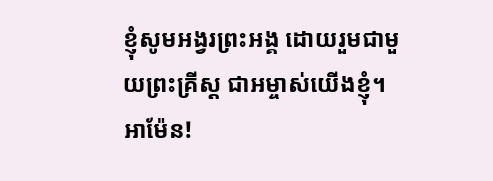ខ្ញុំសូមអង្វរព្រះអង្គ ដោយរួមជាមួយព្រះគ្រីស្ត ជាអម្ចាស់យើងខ្ញុំ។ អាម៉ែន!